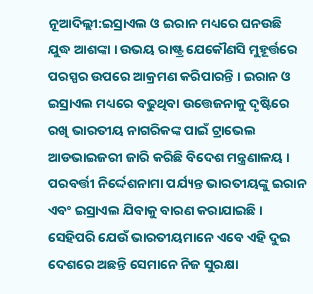ନୂଆଦିଲ୍ଲୀ:ଇସ୍ରାଏଲ ଓ ଇରାନ ମଧ୍ୟରେ ଘନଉଛି ଯୁଦ୍ଧ ଆଶଙ୍କା । ଉଭୟ ରାଷ୍ଟ୍ର ଯେକୌଣସି ମୁହୂର୍ତ୍ତରେ ପରସ୍ପର ଉପରେ ଆକ୍ରମଣ କରିପାରନ୍ତି । ଇରାନ ଓ ଇସ୍ରାଏଲ ମଧ୍ୟରେ ବଢୁଥିବା ଉତ୍ତେଜନାକୁ ଦୃଷ୍ଟିରେ ରଖି ଭାରତୀୟ ନାଗରିକଙ୍କ ପାଇଁ ଟ୍ରାଭେଲ ଆଡଭାଇଜରୀ ଜାରି କରିଛି ବିଦେଶ ମନ୍ତ୍ରଣାଳୟ । ପରବର୍ତ୍ତୀ ନିର୍ଦ୍ଦେଶନାମା ପର୍ଯ୍ୟନ୍ତ ଭାରତୀୟଙ୍କୁ ଇରାନ ଏବଂ ଇସ୍ରାଏଲ ଯିବାକୁ ବାରଣ କରାଯାଇଛି । ସେହିପରି ଯେଉଁ ଭାରତୀୟମାନେ ଏବେ ଏହି ଦୁଇ ଦେଶରେ ଅଛନ୍ତି ସେମାନେ ନିଜ ସୁରକ୍ଷା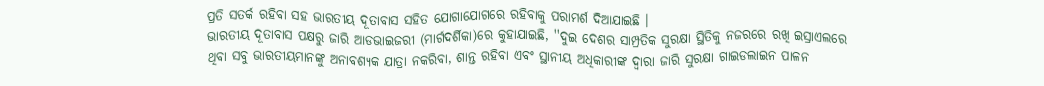ପ୍ରତି ସତର୍କ ରହିବା ସହ ଭାରତୀୟ ଦୂତାବାସ ସହିତ ଯୋଗାଯୋଗରେ ରହିବାକୁ ପରାମର୍ଶ ଦିଆଯାଇଛି ।
ଭାରତୀୟ ଦୂତାବାସ ପକ୍ଷରୁ ଜାରି ଆଡଭାଇଜରୀ (ମାର୍ଗଦର୍ଶିକା)ରେ କୁହାଯାଇଛି, ''ଦୁଇ ଦେଶର ସାମ୍ପ୍ରତିକ ସୁରକ୍ଷା ସ୍ଥିତିକୁ ନଜରରେ ରଖି ଇସ୍ରାଏଲରେ ଥିବା ସବୁ ଭାରତୀୟମାନଙ୍କୁ ଅନାବଶ୍ୟକ ଯାତ୍ରା ନକରିବା, ଶାନ୍ତ ରହିବା ଏବଂ ସ୍ଥାନୀୟ ଅଧିକାରୀଙ୍କ ଦ୍ବାରା ଜାରି ସୁରକ୍ଷା ଗାଇଡଲାଇନ ପାଳନ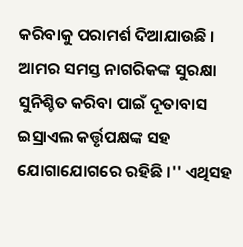କରିବାକୁ ପରାମର୍ଶ ଦିଆଯାଉଛି । ଆମର ସମସ୍ତ ନାଗରିକଙ୍କ ସୁରକ୍ଷା ସୁନିଶ୍ଚିତ କରିବା ପାଇଁ ଦୂତାବାସ ଇସ୍ରାଏଲ କର୍ତ୍ତୃପକ୍ଷଙ୍କ ସହ ଯୋଗାଯୋଗରେ ରହିଛି ।'' ଏଥିସହ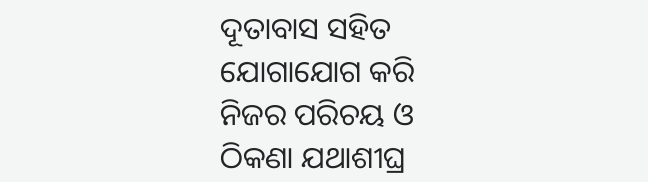ଦୂତାବାସ ସହିତ ଯୋଗାଯୋଗ କରି ନିଜର ପରିଚୟ ଓ ଠିକଣା ଯଥାଶୀଘ୍ର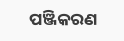ପଞ୍ଜିକରଣ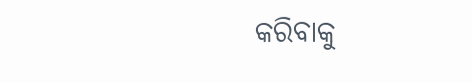କରିବାକୁ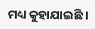ମଧ୍ୟ କୁହାଯାଇଛି ।